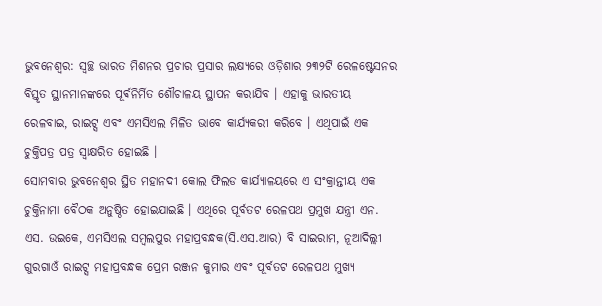ଭୁବନେଶ୍ବର: ସ୍ୱଚ୍ଛ ଭାରତ ମିଶନର ପ୍ରଚାର ପ୍ରସାର ଲକ୍ଷ୍ୟରେ ଓଡ଼ିଶାର ୨୩୨ଟି ରେଳଷ୍ଟେସନର ବିସ୍ତୃତ ସ୍ଥାନମାନଙ୍କରେ ପୂର୍ଵନିର୍ମିତ ଶୌଚାଳୟ ସ୍ଥାପନ କରାଯିବ । ଏହାକୁ ଭାରତୀୟ ରେଳବାଇ, ରାଇଟ୍ସ ଏବଂ ଏମସିଏଲ ମିଳିତ ଭାବେ କାର୍ଯ୍ୟକରୀ କରିବେ । ଏଥିପାଇଁ ଏକ ଚୁକ୍ତିପତ୍ର ପତ୍ର ସ୍ୱାକ୍ଷରିତ ହୋଇଛି ।
ସୋମବାର ଭୁବନେଶ୍ୱର ସ୍ଥିତ ମହାନଦୀ କୋଲ ଫିଲଡ କାର୍ଯ୍ୟାଳୟରେ ଏ ସଂକ୍ରାନ୍ତୀୟ ଏକ ଚୁକ୍ତିନାମା ବୈଠକ ଅନୁଷ୍ଠିତ ହୋଇଯାଇଛି । ଏଥିରେ ପୂର୍ବତଟ ରେଳପଥ ପ୍ରମୁଖ ଯନ୍ତ୍ରୀ ଏନ. ଏସ. ଉଇକେ, ଏମସିଏଲ ସମ୍ବଲପୁର ମହାପ୍ରବନ୍ଧକ(ସି.ଏସ.ଆର) ବି ସାଇରାମ, ନୂଆଦିଲ୍ଲୀ ଗୁରଗାଓଁ ରାଇଟ୍ସ ମହାପ୍ରବନ୍ଧକ ପ୍ରେମ ରଞ୍ଜନ କୁମାର ଏବଂ ପୂର୍ବତଟ ରେଳପଥ ମୁଖ୍ୟ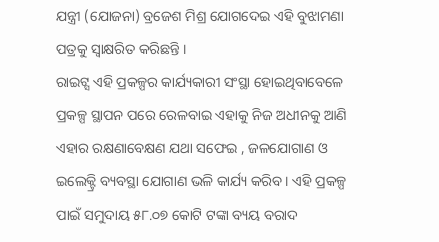ଯନ୍ତ୍ରୀ (ଯୋଜନା) ବ୍ରଜେଶ ମିଶ୍ର ଯୋଗଦେଇ ଏହି ବୁଝାମଣା ପତ୍ରକୁ ସ୍ୱାକ୍ଷରିତ କରିଛନ୍ତି ।
ରାଇଟ୍ସ ଏହି ପ୍ରକଳ୍ପର କାର୍ଯ୍ୟକାରୀ ସଂସ୍ଥା ହୋଇଥିବାବେଳେ ପ୍ରକଳ୍ପ ସ୍ଥାପନ ପରେ ରେଳବାଇ ଏହାକୁ ନିଜ ଅଧୀନକୁ ଆଣି ଏହାର ରକ୍ଷଣାବେକ୍ଷଣ ଯଥା ସଫେଇ , ଜଳଯୋଗାଣ ଓ ଇଲେକ୍ଟ୍ରି ବ୍ୟବସ୍ଥା ଯୋଗାଣ ଭଳି କାର୍ଯ୍ୟ କରିବ । ଏହି ପ୍ରକଳ୍ପ ପାଇଁ ସମୁଦାୟ ୫୮.୦୭ କୋଟି ଟଙ୍କା ବ୍ୟୟ ବରାଦ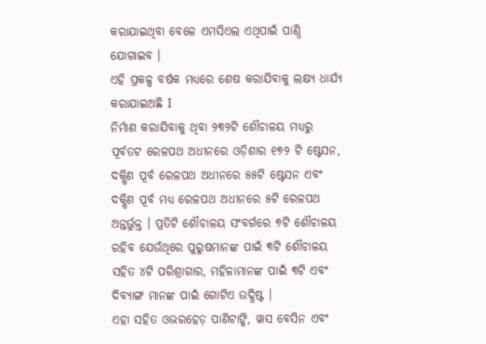କରାଯାଇଥିବା ବେଳେ ଏମସିଏଲ ଏଥିପାଇଁ ପାଣ୍ଠି ଯୋଗାଇବ ।
ଏହି ପ୍ରକଳ୍ପ ବର୍ଷକ ମଧ୍ୟରେ ଶେଷ କରାଯିବାକୁ ଲକ୍ଷ୍ୟ ଧାର୍ଯ୍ୟ କରାଯାଇଅଛି I
ନିର୍ମାଣ କରାଯିବାକୁ ଥିବା ୨୩୨ଟି ଶୌଚାଳୟ ମଧ୍ୟରୁ ପୂର୍ବତଟ ରେଳପଥ ଅଧୀନରେ ଓଡ଼ିଶାର ୧୭୨ ଟି ଷ୍ଟେସନ, ଦକ୍ଷିଣ ପୂର୍ବ ରେଳପଥ ଅଧୀନରେ ୫୫ଟି ଷ୍ଟେସନ ଏବଂ ଦକ୍ଷିଣ ପୂର୍ବ ମଧ୍ୟ ରେଳପଥ ଅଧୀନରେ ୫ଟି ରେଳପଥ ଅନ୍ତର୍ଭୁକ୍ତ । ପ୍ରତିଟି ଶୌଚାଳୟ ସଂବର୍ଗରେ ୭ଟି ଶୌଚାଳୟ ରହିବ ଯେଉଁଥିରେ ପୁରୁଷମାନଙ୍କ ପାଇଁ ୩ଟି ଶୌଚାଳୟ ସହିତ ୪ଟି ପରିଶ୍ରାଗାର, ମହିଳାମାନଙ୍କ ପାଇଁ ୩ଟି ଏବଂ ଦିବ୍ୟାଙ୍ଗ ମାନଙ୍କ ପାଇଁ ଗୋଟିଏ ଉଦ୍ଧିଷ୍ଟ ।
ଏହା ସହିତ ଓଭରହେଡ଼ ପାଣିଟାଙ୍କି, ୱାସ ବେସିନ ଏବଂ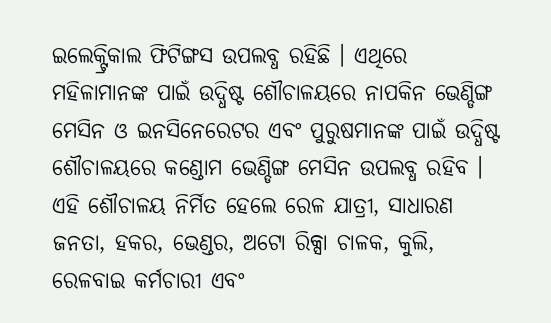ଇଲେକ୍ଟ୍ରିକାଲ ଫିଟିଙ୍ଗସ ଉପଲବ୍ଧ ରହିଛି । ଏଥିରେ ମହିଳାମାନଙ୍କ ପାଇଁ ଉଦ୍ଧିଷ୍ଟ ଶୌଚାଳୟରେ ନାପକିନ ଭେଣ୍ଡିଙ୍ଗ ମେସିନ ଓ ଇନସିନେରେଟର ଏବଂ ପୁରୁଷମାନଙ୍କ ପାଇଁ ଉଦ୍ଧିଷ୍ଟ ଶୌଚାଳୟରେ କଣ୍ଡୋମ ଭେଣ୍ଡିଙ୍ଗ ମେସିନ ଉପଲବ୍ଧ ରହିବ । ଏହି ଶୌଚାଳୟ ନିର୍ମିତ ହେଲେ ରେଳ ଯାତ୍ରୀ, ସାଧାରଣ ଜନତା, ହକର, ଭେଣ୍ଡର, ଅଟୋ ରିକ୍ସା ଚାଳକ, କୁଲି, ରେଳବାଇ କର୍ମଚାରୀ ଏବଂ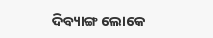ଦିବ୍ୟାଙ୍ଗ ଲୋକେ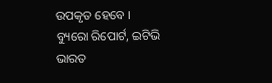ଉପକୃତ ହେବେ ।
ବ୍ୟୁରୋ ରିପୋର୍ଟ, ଇଟିଭି ଭାରତ